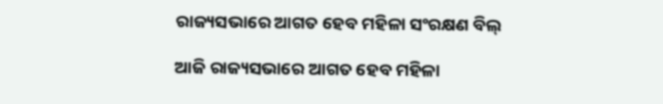ରାଜ୍ୟସଭାରେ ଆଗତ ହେବ ମହିଳା ସଂରକ୍ଷଣ ବିଲ୍

ଆଜି ରାଜ୍ୟସଭାରେ ଆଗତ ହେବ ମହିଳା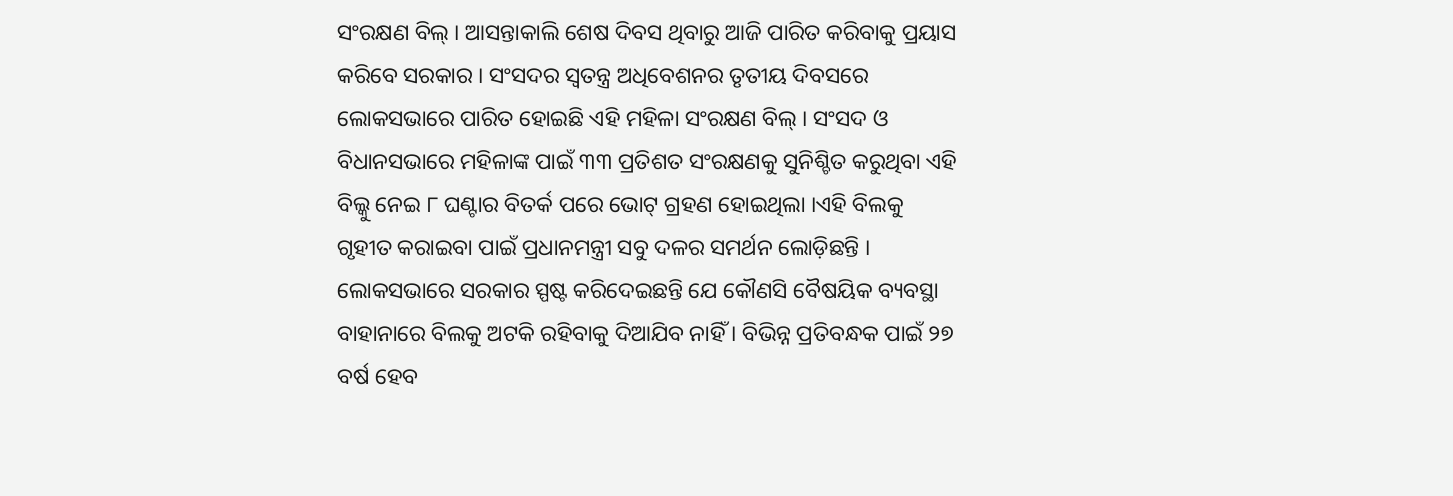ସଂରକ୍ଷଣ ବିଲ୍ । ଆସନ୍ତାକାଲି ଶେଷ ଦିବସ ଥିବାରୁ ଆଜି ପାରିତ କରିବାକୁ ପ୍ରୟାସ କରିବେ ସରକାର । ସଂସଦର ସ୍ୱତନ୍ତ୍ର ଅଧିବେଶନର ତୃତୀୟ ଦିବସରେ ଲୋକସଭାରେ ପାରିତ ହୋଇଛି ଏହି ମହିଳା ସଂରକ୍ଷଣ ବିଲ୍ । ସଂସଦ ଓ ବିଧାନସଭାରେ ମହିଳାଙ୍କ ପାଇଁ ୩୩ ପ୍ରତିଶତ ସଂରକ୍ଷଣକୁ ସୁନିଶ୍ଚିତ କରୁଥିବା ଏହି ବିଲ୍କୁ ନେଇ ୮ ଘଣ୍ଟାର ବିତର୍କ ପରେ ଭୋଟ୍ ଗ୍ରହଣ ହୋଇଥିଲା ।ଏହି ବିଲକୁ ଗୃହୀତ କରାଇବା ପାଇଁ ପ୍ରଧାନମନ୍ତ୍ରୀ ସବୁ ଦଳର ସମର୍ଥନ ଲୋଡ଼ିଛନ୍ତି । ଲୋକସଭାରେ ସରକାର ସ୍ପଷ୍ଟ କରିଦେଇଛନ୍ତି ଯେ କୌଣସି ବୈଷୟିକ ବ୍ୟବସ୍ଥା ବାହାନାରେ ବିଲକୁ ଅଟକି ରହିବାକୁ ଦିଆଯିବ ନାହିଁ । ବିଭିନ୍ନ ପ୍ରତିବନ୍ଧକ ପାଇଁ ୨୭ ବର୍ଷ ହେବ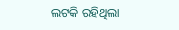ଲଟକି ରହିଥିଲା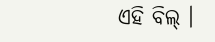ଏହି ବିଲ୍ ।